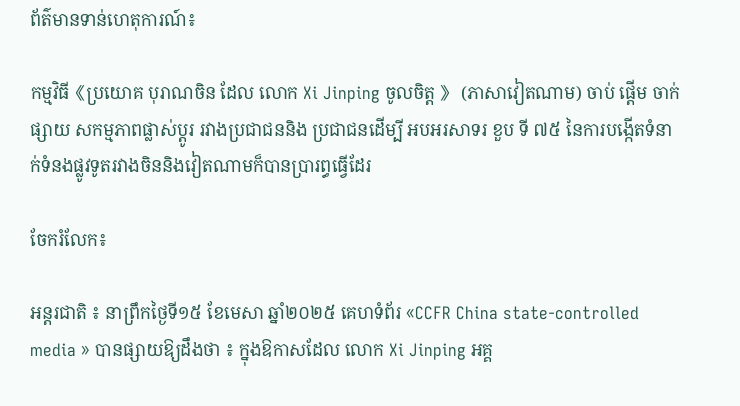ព័ត៌មានទាន់ហេតុការណ៍៖

កម្មវិធី《ប្រយោគ បុរាណចិន ដែល លោក Xi Jinping ចូលចិត្ត 》 (ភាសាវៀតណាម) ចាប់ ផ្តើម ចាក់ ផ្សាយ សកម្មភាពផ្លាស់ប្តូរ រវាងប្រជាជននិង ប្រជាជនដើម្បី អបអរសាទរ ខួប ទី ៧៥ នៃការបង្កើតទំនាក់ទំនងផ្លូវទូតរវាងចិននិងវៀតណាមក៏បានប្រារព្ធធ្វើដែរ

ចែករំលែក៖

អន្តរជាតិ ៖ នាព្រឹកថ្ងៃទី១៥ ខែមេសា ឆ្នាំ២០២៥ គេហទំព័រ «CCFR China state-controlled media » បានផ្សាយឱ្យដឹងថា ៖ ក្នុងឱកាសដែល លោក Xi Jinping អគ្គ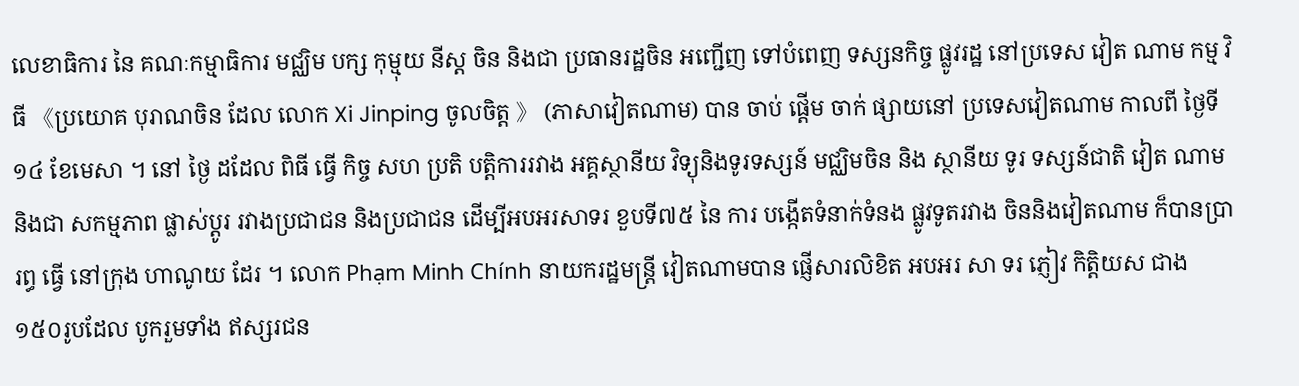លេខាធិការ នៃ គណៈកម្មាធិការ មជ្ឈិម បក្ស កុម្មុយ នីស្ត ចិន និងជា ប្រធានរដ្ឋចិន អញ្ជើញ ទៅបំពេញ ទស្សនកិច្ច ផ្លូវរដ្ឋ នៅប្រទេស វៀត ណាម កម្ម វិធី 《ប្រយោគ បុរាណចិន ដែល លោក Xi Jinping ចូលចិត្ត 》 (ភាសាវៀតណាម) បាន ចាប់ ផ្តើម ចាក់ ផ្សាយនៅ ប្រទេសវៀតណាម កាលពី ថ្ងៃទី១៤ ខែមេសា ។ នៅ ថ្ងៃ ដដែល ពិធី ធ្វើ កិច្ច សហ ប្រតិ បត្តិការរវាង អគ្គស្ថានីយ វិទ្យុនិងទូរទស្សន៍ មជ្ឈិមចិន និង ស្ថានីយ ទូរ ទស្សន៍ជាតិ វៀត ណាម និងជា សកម្មភាព ផ្លាស់ប្តូរ រវាងប្រជាជន និងប្រជាជន ដើម្បីអបអរសាទរ ខួបទី៧៥ នៃ ការ បង្កើតទំនាក់ទំនង ផ្លូវទូតរវាង ចិននិងវៀតណាម ក៏បានប្រារព្ធ ធ្វើ នៅក្រុង ហាណូយ ដែរ ។ លោក Phạm Minh Chính នាយករដ្ឋមន្ត្រី វៀតណាមបាន ផ្ញើសារលិខិត អបអរ សា ទរ ភ្ញៀវ កិត្តិយស ជាង១៥០រូបដែល បូករួមទាំង ឥស្សរជន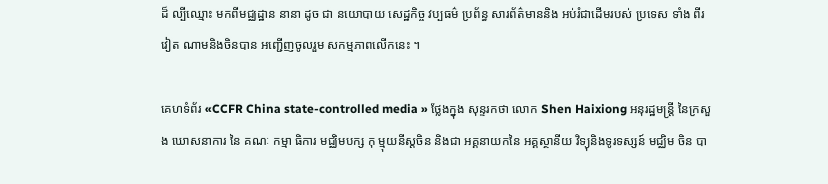ដ៏ ល្បីឈ្មោះ មកពីមជ្ឈដ្ឋាន នានា ដូច ជា នយោបាយ សេដ្ឋកិច្ច វប្បធម៌ ប្រព័ន្ធ សារព័ត៌មាននិង អប់រំជាដើមរបស់ ប្រទេស ទាំង ពីរ វៀត ណាមនិងចិនបាន អញ្ជើញចូលរួម សកម្មភាពលើកនេះ ។

គេហទំព័រ «CCFR China state-controlled media » ថ្លែងក្នុង សុន្ទរកថា លោក Shen Haixiong អនុរដ្ឋមន្ត្រី នៃក្រសួង ឃោសនាការ នៃ គណៈ កម្មា ធិការ មជ្ឈិមបក្ស កុ ម្មុយនីស្តចិន និងជា អគ្គនាយកនៃ អគ្គស្ថានីយ វិទ្យុនិងទូរទស្សន៍ មជ្ឈិម ចិន បា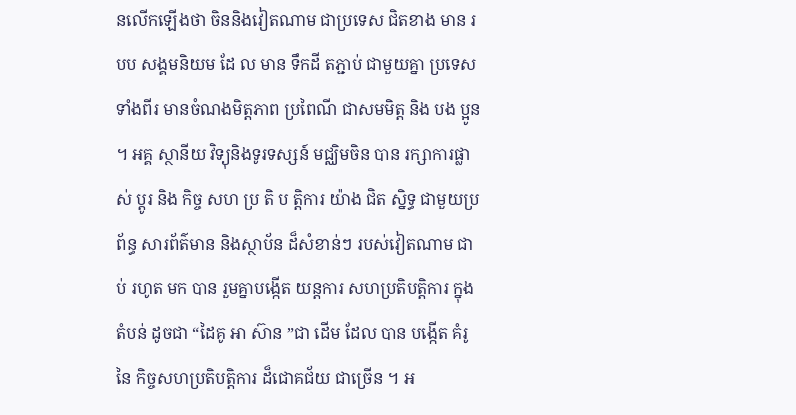នលើកឡើងថា ចិននិងវៀតណាម ជាប្រទេស ជិតខាង មាន របប សង្គមនិយម ដែ ល មាន ទឹកដី តភ្ជាប់ ជាមួយគ្នា ប្រទេសទាំងពីរ មានចំណងមិត្តភាព ប្រពៃណី ជាសមមិត្ត និង បង ប្អូន ។ អគ្គ ស្ថានីយ វិទ្យុនិងទូរទស្សន៍ មជ្ឈិមចិន បាន រក្សាការផ្លាស់ ប្តូរ និង កិច្ច សហ ប្រ តិ ប ត្តិការ យ៉ាង ជិត ស្និទ្ធ ជាមួយប្រព័ន្ធ សារព័ត៌មាន និងស្ថាប័ន ដ៏សំខាន់ៗ របស់វៀតណាម ជាប់ រហូត មក បាន រួមគ្នាបង្កើត យន្តការ សហប្រតិបត្តិការ ក្នុងតំបន់ ដូចជា “ដៃគូ អា ស៊ាន ”ជា ដើម ដែល បាន បង្កើត គំរូនៃ កិច្ចសហប្រតិបត្តិការ ដ៏ជោគជ័យ ជាច្រើន ។ អ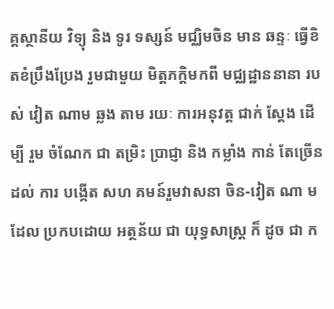គ្គស្ថានីយ វិទ្យុ និង ទូរ ទស្សន៍ មជ្ឈិមចិន មាន ឆន្ទៈ ធ្វើខិតខំប្រឹងប្រែង រួមជាមួយ មិត្តភក្តិមកពី មជ្ឈដ្ឋាននានា របស់ វៀត ណាម ឆ្លង តាម រយៈ ការអនុវត្ត ជាក់ ស្តែង ដើម្បី រួម ចំណែក ជា តម្រិះ ប្រាជ្ញា និង កម្លាំង កាន់ តែច្រើនដល់ ការ បង្កើត សហ គមន៍រួមវាសនា ចិន-វៀត ណា ម ដែល ប្រកបដោយ អត្ថន័យ ជា យុទ្ធសាស្ត្រ ក៏ ដូច ជា ក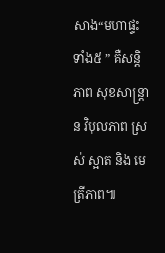សាង“មហាផ្ទះ ទាំង៥ ” គឺសន្តិ ភាព សុខសាន្ត្រាន វិបុលភាព ស្រស់ ស្អាត និង មេត្រីភាព៕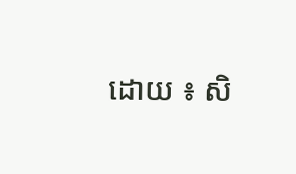ដោយ ៖ សិ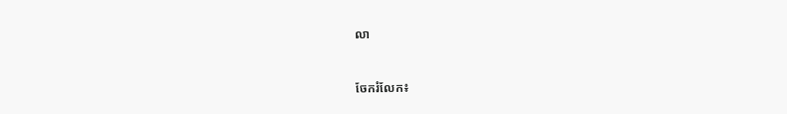លា


ចែករំលែក៖